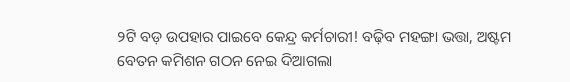୨ଟି ବଡ଼ ଉପହାର ପାଇବେ କେନ୍ଦ୍ର କର୍ମଚାରୀ! ବଢ଼ିବ ମହଙ୍ଗା ଭତ୍ତା, ଅଷ୍ଟମ ବେତନ କମିଶନ ଗଠନ ନେଇ ଦିଆଗଲା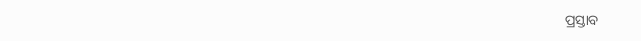ପ୍ରସ୍ତାବ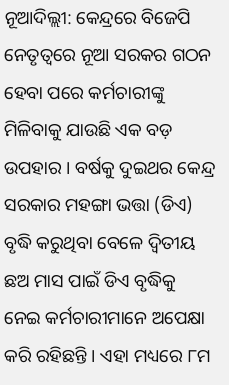ନୂଆଦିଲ୍ଲୀ: କେନ୍ଦ୍ରରେ ବିଜେପି ନେତୃତ୍ୱରେ ନୂଆ ସରକର ଗଠନ ହେବା ପରେ କର୍ମଚାରୀଙ୍କୁ ମିଳିବାକୁ ଯାଉଛି ଏକ ବଡ଼ ଉପହାର । ବର୍ଷକୁ ଦୁଇଥର କେନ୍ଦ୍ର ସରକାର ମହଙ୍ଗା ଭତ୍ତା (ଡିଏ) ବୃଦ୍ଧି କରୁଥିବା ବେଳେ ଦ୍ୱିତୀୟ ଛଅ ମାସ ପାଇଁ ଡିଏ ବୃଦ୍ଧିକୁ ନେଇ କର୍ମଚାରୀମାନେ ଅପେକ୍ଷା କରି ରହିଛନ୍ତି । ଏହା ମଧ୍ୟରେ ୮ମ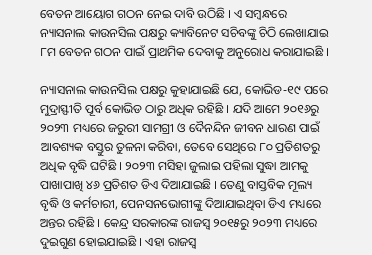ବେତନ ଆୟୋଗ ଗଠନ ନେଇ ଦାବି ଉଠିଛି । ଏ ସମ୍ବନ୍ଧରେ ନ୍ୟାସନାଲ କାଉନସିଲ ପକ୍ଷରୁ କ୍ୟାବିନେଟ ସଚିବଙ୍କୁ ଚିଠି ଲେଖାଯାଇ ୮ମ ବେତନ ଗଠନ ପାଇଁ ପ୍ରାଥମିକ ଦେବାକୁ ଅନୁରୋଧ କରାଯାଇଛି ।

ନ୍ୟାସନାଲ କାଉନସିଲ ପକ୍ଷରୁ କୁହାଯାଇଛି ଯେ, କୋଭିଡ-୧୯ ପରେ ମୁଦ୍ରାସ୍ଫୀତି ପୂର୍ବ କୋଭିଡ ଠାରୁ ଅଧିକ ରହିଛି । ଯଦି ଆମେ ୨୦୧୬ରୁ ୨୦୨୩ ମଧ୍ୟରେ ଜରୁରୀ ସାମଗ୍ରୀ ଓ ଦୈନନ୍ଦିନ ଜୀବନ ଧାରଣ ପାଇଁ ଆବଶ୍ୟକ ବସ୍ତୁର ତୁଳନା କରିବା, ତେବେ ସେଥିରେ ୮୦ ପ୍ରତିଶତରୁ ଅଧିକ ବୃଦ୍ଧି ଘଟିଛି । ୨୦୨୩ ମସିହା ଜୁଲାଇ ପହିଲା ସୁଦ୍ଧା ଆମକୁ ପାଖାପାଖି ୪୬ ପ୍ରତିଶତ ଡିଏ ଦିଆଯାଇଛି । ତେଣୁ ବାସ୍ତବିକ ମୂଲ୍ୟ ବୃଦ୍ଧି ଓ କର୍ମଚାରୀ, ପେନସନଭୋଗୀଙ୍କୁ ଦିଆଯାଇଥିବା ଡିଏ ମଧ୍ୟରେ ଅନ୍ତର ରହିଛି । କେନ୍ଦ୍ର ସରକାରଙ୍କ ରାଜସ୍ୱ ୨୦୧୫ରୁ ୨୦୨୩ ମଧ୍ୟରେ ଦୁଇଗୁଣ ହୋଇଯାଇଛି । ଏହା ରାଜସ୍ୱ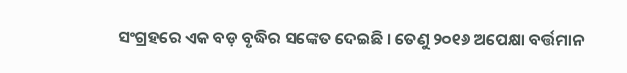ସଂଗ୍ରହରେ ଏକ ବଡ଼ ବୃଦ୍ଧିର ସଙ୍କେତ ଦେଇଛି । ତେଣୁ ୨୦୧୬ ଅପେକ୍ଷା ବର୍ତ୍ତମାନ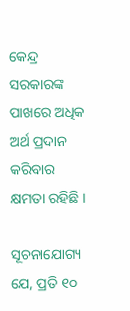କେନ୍ଦ୍ର ସରକାରଙ୍କ ପାଖରେ ଅଧିକ ଅର୍ଥ ପ୍ରଦାନ କରିବାର କ୍ଷମତା ରହିଛି ।

ସୂଚନାଯୋଗ୍ୟ ଯେ, ପ୍ରତି ୧୦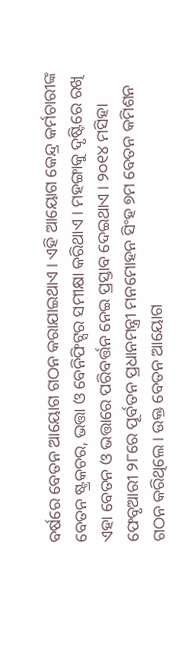ବର୍ଷରେ ବେତନ ଆୟୋଗ ଗଠନ କରାଯାଇଥାଏ । ଏହି ଆୟୋଗ କେନ୍ଦ୍ର କର୍ମଚାରୀଙ୍କ ବେତନ ଷ୍ଟ୍ରକଚର, ଭତ୍ତା ଓ ବେନିଫିଟ୍ସର ସମୀକ୍ଷା କରିଥାଏ । ମହଙ୍ଗାକୁ ଦୃଷ୍ଟିରେ ରଖି ଏହା ବେତନ ଓ ଭତ୍ତାରେ ପରିବର୍ତ୍ତନ ନେଇ ପ୍ରସ୍ତାବ ଦେଇଥାଏ । ୨୦୧୪ ମସିହା ଫେବୃଆରୀ ୨୮ରେ ପୂର୍ବତନ ପ୍ରଧାନମନ୍ତ୍ରୀ ମନମୋହନ ସିଂହ ୭ମ ବେତନ କମିଶନ ଗଠନ କରିଥିଲେ । ଉକ୍ତ ବେତନ ଆୟୋଗ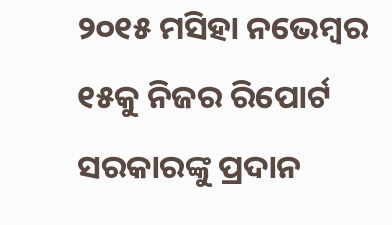୨୦୧୫ ମସିହା ନଭେମ୍ବର ୧୫କୁ ନିଜର ରିପୋର୍ଟ ସରକାରଙ୍କୁ ପ୍ରଦାନ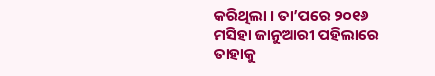କରିଥିଲା । ତା’ପରେ ୨୦୧୬ ମସିହା ଜାନୁଆରୀ ପହିଲାରେ ତାହାକୁ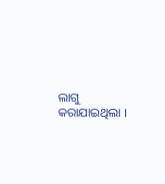ଲାଗୁ କରାଯାଇଥିଲା ।